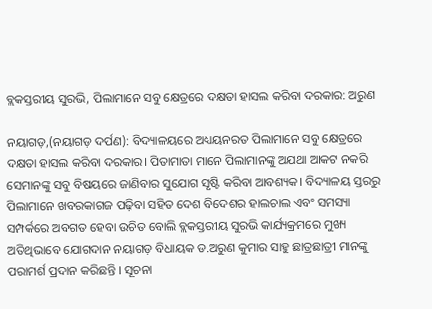ବ୍ଲକସ୍ତରୀୟ ସୁରଭି, ପିଲାମାନେ ସବୁ କ୍ଷେତ୍ରରେ ଦକ୍ଷତା ହାସଲ କରିବା ଦରକାର: ଅରୁଣ

ନୟାଗଡ଼,(ନୟାଗଡ଼ ଦର୍ପଣ): ବିଦ୍ୟାଳୟରେ ଅଧ୍ୟୟନରତ ପିଲାମାନେ ସବୁ କ୍ଷେତ୍ରରେ ଦକ୍ଷତା ହାସଲ କରିବା ଦରକାର। ପିତାମାତା ମାନେ ପିଲାମାନଙ୍କୁ ଅଯଥା ଆକଟ ନକରି ସେମାନଙ୍କୁ ସବୁ ବିଷୟରେ ଜାଣିବାର ସୁଯୋଗ ସୃଷ୍ଟି କରିବା ଆବଶ୍ୟକ। ବିଦ୍ୟାଳୟ ସ୍ତରରୁ ପିଲାମାନେ ଖବରକାଗଜ ପଢ଼ିବା ସହିତ ଦେଶ ବିଦେଶର ହାଲଚାଲ ଏବଂ ସମସ୍ୟା ସମ୍ପର୍କରେ ଅବଗତ ହେବା ଉଚିତ ବୋଲି ବ୍ଲକସ୍ତରୀୟ ସୁରଭି କାର୍ଯ୍ୟକ୍ରମରେ ମୁଖ୍ୟ ଅତିଥିଭାବେ ଯୋଗଦାନ ନୟାଗଡ଼ ବିଧାୟକ ଡ.ଅରୁଣ କୁମାର ସାହୁ ଛାତ୍ରଛାତ୍ରୀ ମାନଙ୍କୁ ପରାମର୍ଶ ପ୍ରଦାନ କରିଛନ୍ତି । ସୂଚନା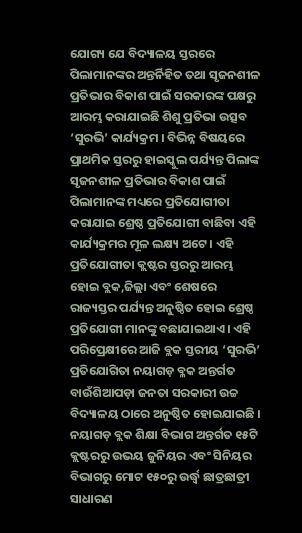ଯୋଗ୍ୟ ଯେ ବିଦ୍ୟାଳୟ ସ୍ତରରେ ପିଲାମାନଙ୍କର ଅନ୍ତର୍ନିହିତ ତଥା ସୃଜନଶୀଳ ପ୍ରତିଭାର ବିକାଶ ପାଇଁ ସରକାରଙ୍କ ପକ୍ଷରୁ ଆରମ୍ଭ କରାଯାଇଛି ଶିଶୁ ପ୍ରତିଭା ଉତ୍ସବ ‘ସୁରଭି’ କାର୍ଯ୍ୟକ୍ରମ । ବିଭିନ୍ନ ବିଷୟରେ ପ୍ରାଥମିକ ସ୍ତରରୁ ହାଇସ୍କୁଲ ପର୍ଯ୍ୟନ୍ତ ପିଲାଙ୍କ ସୃଜନଶୀଳ ପ୍ରତିଭାର ବିକାଶ ପାଇଁ ପିଲାମାନଙ୍କ ମଧ୍ୟରେ ପ୍ରତିଯୋଗୀତା କରାଯାଇ ଶ୍ରେଷ୍ଠ ପ୍ରତିଯୋଗୀ ବାଛିବା ଏହି କାର୍ଯ୍ୟକ୍ରମର ମୂଳ ଲକ୍ଷ୍ୟ ଅଟେ । ଏହି ପ୍ରତିଯୋଗୀତା କ୍ଲଷ୍ଟର ସ୍ତରରୁ ଆରମ୍ଭ ହୋଇ ବ୍ଲକ,ଜିଲ୍ଲା ଏବଂ ଶେଷରେ ରାଜ୍ୟସ୍ତର ପର୍ଯ୍ୟନ୍ତ ଅନୁଷ୍ଠିତ ହୋଇ ଶ୍ରେଷ୍ଠ ପ୍ରତିଯୋଗୀ ମାନଙ୍କୁ ବଛାଯାଇଥାଏ । ଏହି ପରିପ୍ରେକ୍ଷୀରେ ଆଜି ବ୍ଲକ ସ୍ତରୀୟ ‘ସୁରଭି’ ପ୍ରତିଯୋଗିତା ନୟାଗଡ଼ ବ୍ଳକ ଅନ୍ତର୍ଗତ ବାଉଁଶିଆପଡ଼ା ଜନତା ସରକାରୀ ଉଚ୍ଚ ବିଦ୍ୟାଳୟ ଠାରେ ଅନୁଷ୍ଠିତ ହୋଇଯାଇଛି । ନୟାଗଡ଼ ବ୍ଲକ ଶିକ୍ଷା ବିଭାଗ ଅନ୍ତର୍ଗତ ୧୫ଟି କ୍ଲଷ୍ଟରରୁ ଉଭୟ ଜୁନିୟର ଏବଂ ସିନିୟର ବିଭାଗରୁ ମୋଟ ୧୫୦ରୁ ଉର୍ଦ୍ଧ୍ୱ ଛାତ୍ରଛାତ୍ରୀ ସାଧାରଣ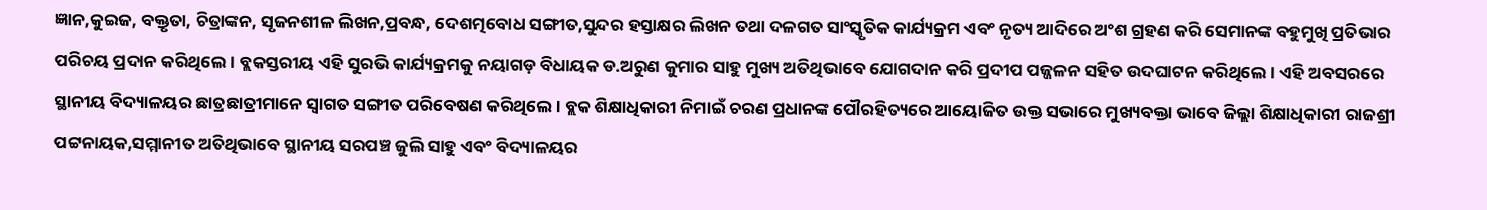ଜ୍ଞାନ,କୁଇଜ, ବକ୍ତୃତା, ଚିତ୍ରାଙ୍କନ, ସୃଜନଶୀଳ ଲିଖନ,ପ୍ରବନ୍ଧ, ଦେଶତ୍ମବୋଧ ସଙ୍ଗୀତ,ସୁନ୍ଦର ହସ୍ତାକ୍ଷର ଲିଖନ ତଥା ଦଳଗତ ସାଂସ୍କୃତିକ କାର୍ଯ୍ୟକ୍ରମ ଏବଂ ନୃତ୍ୟ ଆଦିରେ ଅଂଶ ଗ୍ରହଣ କରି ସେମାନଙ୍କ ବହୁମୁଖି ପ୍ରତିଭାର ପରିଚୟ ପ୍ରଦାନ କରିଥିଲେ । ବ୍ଲକସ୍ତରୀୟ ଏହି ସୁରଭି କାର୍ଯ୍ୟକ୍ରମକୁ ନୟାଗଡ଼ ବିଧାୟକ ଡ.ଅରୁଣ କୁମାର ସାହୁ ମୁଖ୍ୟ ଅତିଥିଭାବେ ଯୋଗଦାନ କରି ପ୍ରଦୀପ ପଜ୍ଜଳନ ସହିତ ଉଦଘାଟନ କରିଥିଲେ । ଏହି ଅବସରରେ ସ୍ଥାନୀୟ ବିଦ୍ୟାଳୟର ଛାତ୍ରଛାତ୍ରୀମାନେ ସ୍ୱାଗତ ସଙ୍ଗୀତ ପରିବେଷଣ କରିଥିଲେ । ବ୍ଲକ ଶିକ୍ଷାଧିକାରୀ ନିମାଇଁ ଚରଣ ପ୍ରଧାନଙ୍କ ପୌରହିତ୍ୟରେ ଆୟୋଜିତ ଉକ୍ତ ସଭାରେ ମୁଖ୍ୟବକ୍ତା ଭାବେ ଜିଲ୍ଲା ଶିକ୍ଷାଧିକାରୀ ରାଜଶ୍ରୀ ପଟ୍ଟନାୟକ,ସମ୍ମାନୀତ ଅତିଥିଭାବେ ସ୍ଥାନୀୟ ସରପଞ୍ଚ ଜୁଲି ସାହୁ ଏବଂ ବିଦ୍ୟାଳୟର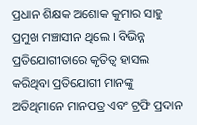ପ୍ରଧାନ ଶିକ୍ଷକ ଅଶୋକ କୁମାର ସାହୁ ପ୍ରମୁଖ ମଞ୍ଚାସୀନ ଥିଲେ । ବିଭିନ୍ନ ପ୍ରତିଯୋଗୀତାରେ କୃତିତ୍ୱ ହାସଲ କରିଥିବା ପ୍ରତିଯୋଗୀ ମାନଙ୍କୁ ଅତିଥିମାନେ ମାନପତ୍ର ଏବଂ ଟ୍ରଫି ପ୍ରଦାନ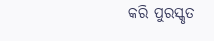କରି ପୁରସ୍କୃତ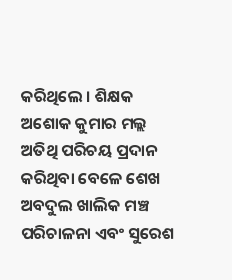କରିଥିଲେ । ଶିକ୍ଷକ ଅଶୋକ କୁମାର ମଲ୍ଲ ଅତିଥି ପରିଚୟ ପ୍ରଦାନ କରିଥିବା ବେଳେ ଶେଖ ଅବଦୁଲ ଖାଲିକ ମଞ୍ଚ ପରିଚାଳନା ଏବଂ ସୁରେଶ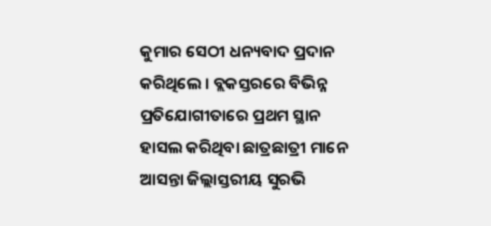କୁମାର ସେଠୀ ଧନ୍ୟବାଦ ପ୍ରଦାନ କରିଥିଲେ । ବ୍ଲକସ୍ତରରେ ବିଭିନ୍ନ ପ୍ରତିଯୋଗୀତାରେ ପ୍ରଥମ ସ୍ଥାନ ହାସଲ କରିଥିବା ଛାତ୍ରଛାତ୍ରୀ ମାନେ ଆସନ୍ତା ଜିଲ୍ଲାସ୍ତରୀୟ ସୁରଭି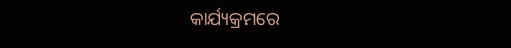କାର୍ଯ୍ୟକ୍ରମରେ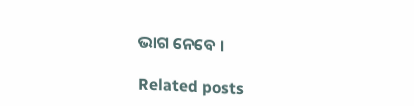ଭାଗ ନେବେ ।

Related posts